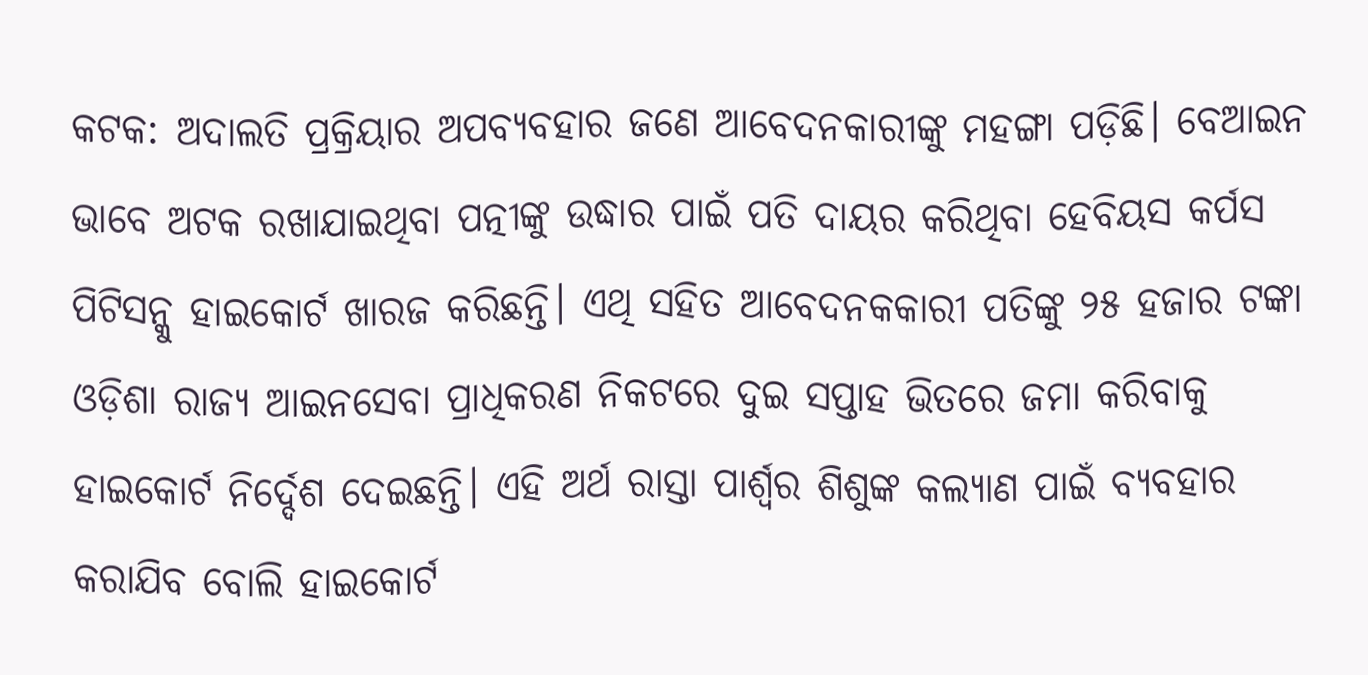କଟକ: ଅଦାଲତି ପ୍ରକ୍ରିୟାର ଅପବ୍ୟବହାର ଜଣେ ଆବେଦନକାରୀଙ୍କୁ ମହଙ୍ଗା ପଡ଼ିଛି। ବେଆଇନ ଭାବେ ଅଟକ ରଖାଯାଇଥିବା ପତ୍ନୀଙ୍କୁ ଉଦ୍ଧାର ପାଇଁ ପତି ଦାୟର କରିଥିବା ହେବିୟସ କର୍ପସ ପିଟିସନ୍କୁ ହାଇକୋର୍ଟ ଖାରଜ କରିଛନ୍ତି। ଏଥି ସହିତ ଆବେଦନକକାରୀ ପତିଙ୍କୁ ୨୫ ହଜାର ଟଙ୍କା ଓଡ଼ିଶା ରାଜ୍ୟ ଆଇନସେବା ପ୍ରାଧିକରଣ ନିକଟରେ ଦୁଇ ସପ୍ତାହ ଭିତରେ ଜମା କରିବାକୁ ହାଇକୋର୍ଟ ନିର୍ଦ୍ଦେଶ ଦେଇଛନ୍ତି। ଏହି ଅର୍ଥ ରାସ୍ତା ପାର୍ଶ୍ବର ଶିଶୁଙ୍କ କଲ୍ୟାଣ ପାଇଁ ବ୍ୟବହାର କରାଯିବ ବୋଲି ହାଇକୋର୍ଟ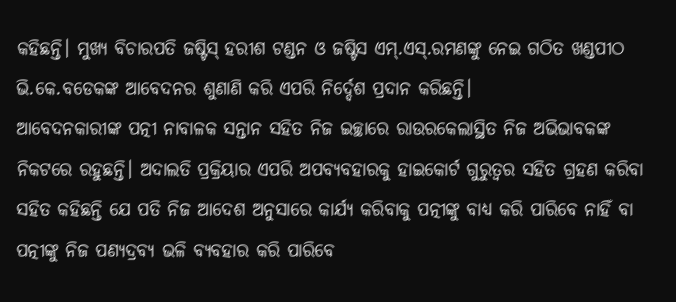କହିଛନ୍ତି। ମୁଖ୍ୟ ବିଚାରପତି ଜଷ୍ଟିସ୍ ହରୀଶ ଟଣ୍ଡନ ଓ ଜଷ୍ଟିସ ଏମ୍.ଏସ୍.ରମଣଙ୍କୁ ନେଇ ଗଠିତ ଖଣ୍ଡପୀଠ ଭି.କେ.ବଡେକଙ୍କ ଆବେଦନର ଶୁଣାଣି କରି ଏପରି ନିର୍ଦ୍ଦେଶ ପ୍ରଦାନ କରିଛନ୍ତି।
ଆବେଦନକାରୀଙ୍କ ପତ୍ନୀ ନାବାଳକ ସନ୍ତାନ ସହିତ ନିଜ ଇଚ୍ଛାରେ ରାଉରକେଲାସ୍ଥିତ ନିଜ ଅଭିଭାବକଙ୍କ ନିକଟରେ ରହୁଛନ୍ତି। ଅଦାଲତି ପ୍ରକ୍ରିୟାର ଏପରି ଅପବ୍ୟବହାରକୁ ହାଇକୋର୍ଟ ଗୁରୁତ୍ବର ସହିତ ଗ୍ରହଣ କରିବା ସହିତ କହିଛନ୍ତି ଯେ ପତି ନିଜ ଆଦେଶ ଅନୁସାରେ କାର୍ଯ୍ୟ କରିବାକୁ ପତ୍ନୀଙ୍କୁ ବାଧ୍ୟ କରି ପାରିବେ ନାହିଁ ବା ପତ୍ନୀଙ୍କୁ ନିଜ ପଣ୍ୟଦ୍ରବ୍ୟ ଭଳି ବ୍ୟବହାର କରି ପାରିବେ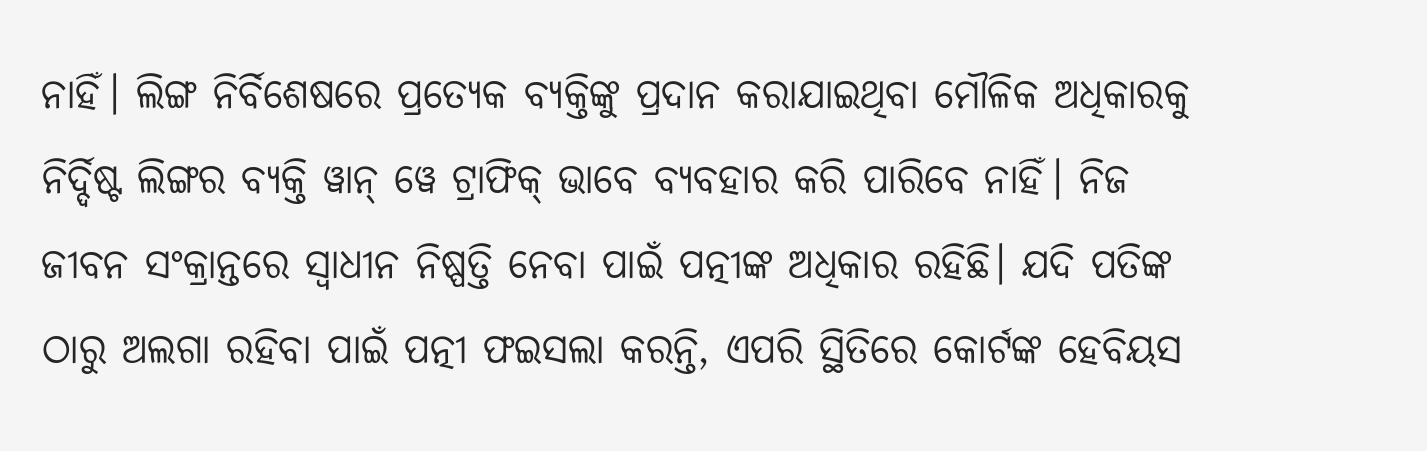ନାହିଁ। ଲିଙ୍ଗ ନିର୍ବିଶେଷରେ ପ୍ରତ୍ୟେକ ବ୍ୟକ୍ତିଙ୍କୁ ପ୍ରଦାନ କରାଯାଇଥିବା ମୌଳିକ ଅଧିକାରକୁ ନିର୍ଦ୍ଦିଷ୍ଟ ଲିଙ୍ଗର ବ୍ୟକ୍ତି ୱାନ୍ ୱେ ଟ୍ରାଫିକ୍ ଭାବେ ବ୍ୟବହାର କରି ପାରିବେ ନାହିଁ। ନିଜ ଜୀବନ ସଂକ୍ରାନ୍ତରେ ସ୍ବାଧୀନ ନିଷ୍ପତ୍ତି ନେବା ପାଇଁ ପତ୍ନୀଙ୍କ ଅଧିକାର ରହିଛି। ଯଦି ପତିଙ୍କ ଠାରୁ ଅଲଗା ରହିବା ପାଇଁ ପତ୍ନୀ ଫଇସଲା କରନ୍ତି, ଏପରି ସ୍ଥିତିରେ କୋର୍ଟଙ୍କ ହେବିୟସ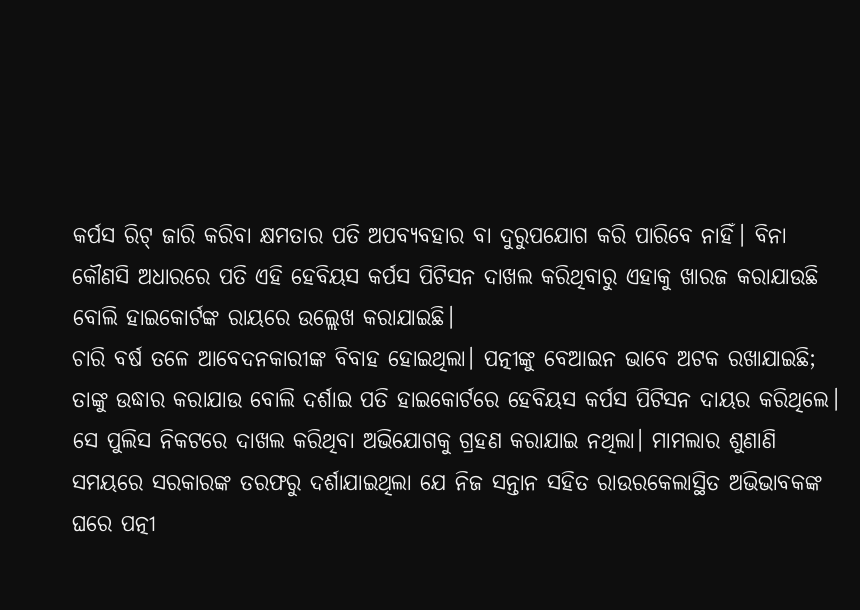କର୍ପସ ରିଟ୍ ଜାରି କରିବା କ୍ଷମତାର ପତି ଅପବ୍ୟବହାର ବା ଦୁରୁପଯୋଗ କରି ପାରିବେ ନାହିଁ। ବିନା କୌଣସି ଅଧାରରେ ପତି ଏହି ହେବିୟସ କର୍ପସ ପିଟିସନ ଦାଖଲ କରିଥିବାରୁ ଏହାକୁ ଖାରଜ କରାଯାଉଛି ବୋଲି ହାଇକୋର୍ଟଙ୍କ ରାୟରେ ଉଲ୍ଲେଖ କରାଯାଇଛି।
ଚାରି ବର୍ଷ ତଳେ ଆବେଦନକାରୀଙ୍କ ବିବାହ ହୋଇଥିଲା। ପତ୍ନୀଙ୍କୁ ବେଆଇନ ଭାବେ ଅଟକ ରଖାଯାଇଛି; ତାଙ୍କୁ ଉଦ୍ଧାର କରାଯାଉ ବୋଲି ଦର୍ଶାଇ ପତି ହାଇକୋର୍ଟରେ ହେବିୟସ କର୍ପସ ପିଟିସନ ଦାୟର କରିଥିଲେ। ସେ ପୁଲିସ ନିକଟରେ ଦାଖଲ କରିଥିବା ଅଭିଯୋଗକୁ ଗ୍ରହଣ କରାଯାଇ ନଥିଲା। ମାମଲାର ଶୁଣାଣି ସମୟରେ ସରକାରଙ୍କ ତରଫରୁ ଦର୍ଶାଯାଇଥିଲା ଯେ ନିଜ ସନ୍ତାନ ସହିତ ରାଉରକେଲାସ୍ଥିତ ଅଭିଭାବକଙ୍କ ଘରେ ପତ୍ନୀ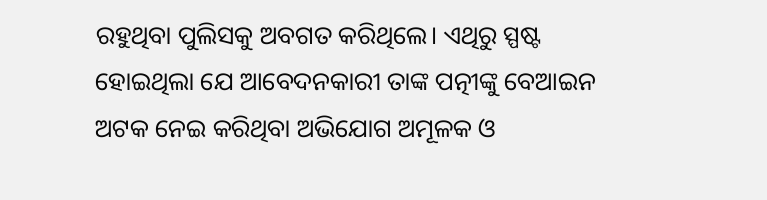ରହୁଥିବା ପୁଲିସକୁ ଅବଗତ କରିଥିଲେ। ଏଥିରୁ ସ୍ପଷ୍ଟ ହୋଇଥିଲା ଯେ ଆବେଦନକାରୀ ତାଙ୍କ ପତ୍ନୀଙ୍କୁ ବେଆଇନ ଅଟକ ନେଇ କରିଥିବା ଅଭିଯୋଗ ଅମୂଳକ ଓ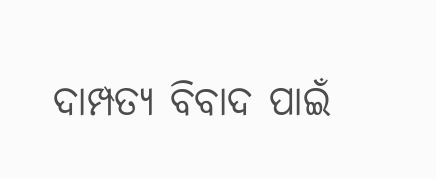ଦାମ୍ପତ୍ୟ ବିବାଦ ପାଇଁ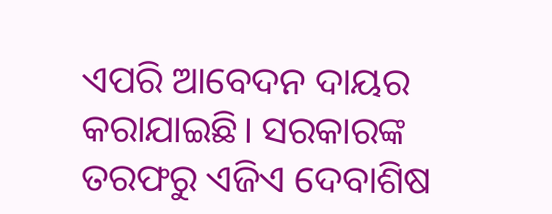ଏପରି ଆବେଦନ ଦାୟର କରାଯାଇଛି। ସରକାରଙ୍କ ତରଫରୁ ଏଜିଏ ଦେବାଶିଷ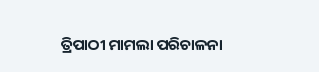ତ୍ରିପାଠୀ ମାମଲା ପରିଚାଳନା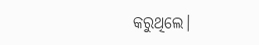କରୁଥିଲେ।